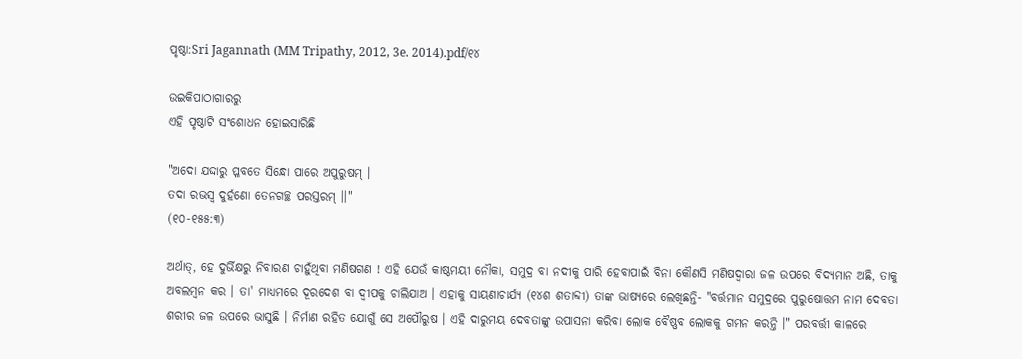ପୃଷ୍ଠା:Sri Jagannath (MM Tripathy, 2012, 3e. 2014).pdf/୧୪

ଉଇକିପାଠାଗାର‌ରୁ
ଏହି ପୃଷ୍ଠାଟି ସଂଶୋଧନ ହୋଇସାରିଛି

"ଅଦୋ ଯଦ୍ଦାରୁ ପ୍ଳବତେ ସିନ୍ଧୋ ପାରେ ଅପୁରୁଷମ୍‍ ।
ତଦା ରଭସ୍ୱ ଦୁର୍ହଣୋ ତେନଗଚ୍ଛ ପରସ୍ତରମ୍‍ ।।"
(୧୦-୧୫୫:୩)

ଅର୍ଥାତ୍, ହେ ଦୁର୍ଭିକ୍ଷରୁ ନିବାରଣ ଚାହୁଁଥିବା ମଣିଷଗଣ ! ଏହି ଯେଉଁ କାଷ୍ଠମୟୀ ନୌକା, ସମୁଦ୍ର ବା ନଦୀକୁ ପାରି ହେବାପାଇଁ ବିନା କୌଣସି ମଣିଷଦ୍ୱାରା ଜଳ ଉପରେ ବିଦ୍ୟମାନ ଅଛି, ତାକୁ ଅବଲମ୍ୱନ କର । ତା' ମାଧ୍ୟମରେ ଦୂରଦେଶ ବା ଦ୍ୱୀପକୁ ଚାଲିଯାଅ । ଏହାକୁ ସାୟଣାଚାର୍ଯ୍ୟ (୧୪ଶ ଶତାବ୍ଦୀ) ତାଙ୍କ ଭାଷ୍ୟରେ ଲେଖିଛନ୍ତି- "ବର୍ତ୍ତମାନ ସମୁଦ୍ରରେ ପୁରୁଷୋତ୍ତମ ନାମ ଦେବତା ଶରୀର ଜଳ ଉପରେ ଭାସୁଛି । ନିର୍ମାଣ ରହିତ ଯୋଗୁଁ ସେ ଅପୌରୁଷ । ଏହି ଦାରୁମୟ ଦେବତାଙ୍କୁ ଉପାସନା କରିବା ଲୋକ ବୈଷ୍ଣବ ଲୋକକୁ ଗମନ କରନ୍ତି ।" ପରବର୍ତ୍ତୀ କାଳରେ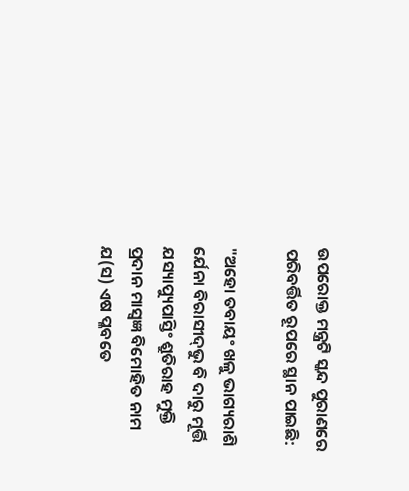ଉପରୋକ୍ତ ମନ୍ତ୍ରଟି ସ୍କନ୍ଦ ପୁରାଣରେ ପରିବର୍ତ୍ତିତ ରୂପରେ ସ୍ଥାନ ପାଇଛି:

"ଅହୋ ତବାୟଂ ଖଳୁ ଭାଗ୍ୟରାଶି
ର୍ଯେନା ବିରାସୀଦ୍‍ଭୁ ବି ଦାରୁ ମୂର୍ତ୍ତି
ଯସ୍ୟାପ୍ୟୁପାସ୍ତିଂ ଶ୍ରୁତିରାହ ମୁକ୍ତି
ପ୍ରଦାନ ମାସ୍ୱଜ୍ଞ ବିମୋହିତ ନାମ
ଯ(ସ) ଏଷ ପ୍ଳବତେ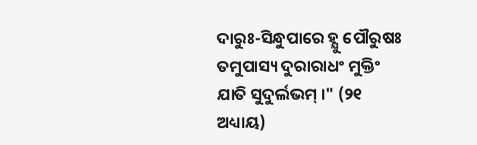ଦାରୁଃ-ସିନ୍ଧୁପାରେ ହ୍ଯୁ ପୌରୁଷଃ
ତମୁପାସ୍ୟ ଦୁରାରାଧଂ ମୁକ୍ତିଂ ଯାତି ସୁଦୁର୍ଲଭମ୍‍ ।" (୨୧ ଅଧ୍ୟାୟ)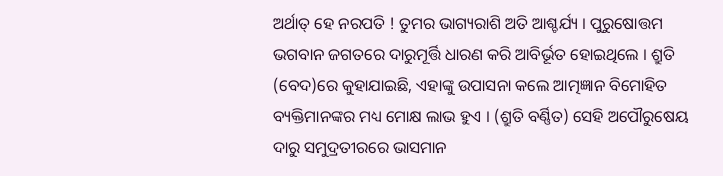ଅର୍ଥାତ୍ ହେ ନରପତି ! ତୁମର ଭାଗ୍ୟରାଶି ଅତି ଆଶ୍ଚର୍ଯ୍ୟ । ପୁରୁଷୋତ୍ତମ ଭଗବାନ ଜଗତରେ ଦାରୁମୂର୍ତ୍ତି ଧାରଣ କରି ଆବିର୍ଭୂତ ହୋଇଥିଲେ । ଶ୍ରୁତି (ବେଦ)ରେ କୁହାଯାଇଛି, ଏହାଙ୍କୁ ଉପାସନା କଲେ ଆତ୍ମଜ୍ଞାନ ବିମୋହିତ ବ୍ୟକ୍ତିମାନଙ୍କର ମଧ୍ୟ ମୋକ୍ଷ ଲାଭ ହୁଏ । (ଶ୍ରୁତି ବର୍ଣ୍ଣିତ) ସେହି ଅପୌରୁଷେୟ ଦାରୁ ସମୁଦ୍ରତୀରରେ ଭାସମାନ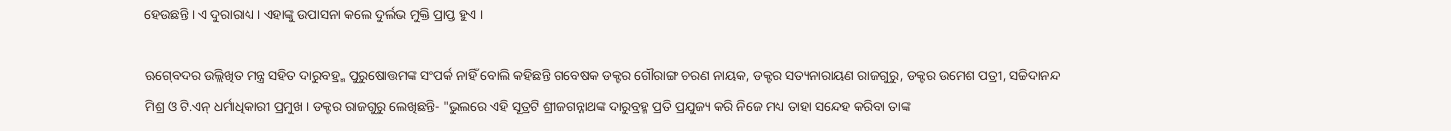ହେଉଛନ୍ତି । ଏ ଦୁରାରାଧ୍ୟ । ଏହାଙ୍କୁ ଉପାସନା କଲେ ଦୁର୍ଲଭ ମୁକ୍ତି ପ୍ରାପ୍ତ ହୁଏ ।

ଋଗ୍‍ବେଦର ଉଲ୍ଲିଖିତ ମନ୍ତ୍ର ସହିତ ଦାରୁବହ୍ର୍ମ ପୁରୁଷୋତ୍ତମଙ୍କ ସଂପର୍କ ନାହିଁ ବୋଲି କହିଛନ୍ତି ଗବେଷକ ଡକ୍ଟର ଗୌରାଙ୍ଗ ଚରଣ ନାୟକ, ଡକ୍ଟର ସତ୍ୟନାରାୟଣ ରାଜଗୁରୁ, ଡକ୍ଟର ଉମେଶ ପତ୍ରୀ, ସଚ୍ଚିଦାନନ୍ଦ ମିଶ୍ର ଓ ଟି.ଏନ୍‍ ଧର୍ମାଧିକାରୀ ପ୍ରମୁଖ । ଡକ୍ଟର ରାଜଗୁରୁ ଲେଖିଛନ୍ତି- "ଭୁଲରେ ଏହି ସୂତ୍ରଟି ଶ୍ରୀଜଗନ୍ନାଥଙ୍କ ଦାରୁବ୍ରହ୍ମ ପ୍ରତି ପ୍ରଯୁଜ୍ୟ କରି ନିଜେ ମଧ୍ୟ ତାହା ସନ୍ଦେହ କରିବା ତାଙ୍କ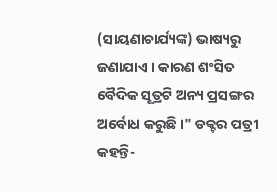(ସାୟଣାଚାର୍ଯ୍ୟଙ୍କ) ଭାଷ୍ୟରୁ ଜଣାଯାଏ । କାରଣ ଶଂସିତ ବୈଦିକ ସୂତ୍ରଟି ଅନ୍ୟ ପ୍ରସଙ୍ଗର ଅର୍ବୋଧ କରୁଛି ।" ଡକ୍ଟର ପତ୍ରୀ କହନ୍ତି-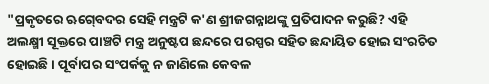"ପ୍ରକୃତରେ ଋଗ୍‍ବେଦର ସେହି ମନ୍ତ୍ରଟି କ'ଣ ଶ୍ରୀଜଗନ୍ନାଥଙ୍କୁ ପ୍ରତିପାଦନ କରୁଛି? ଏହି ଅଲକ୍ଷ୍ମୀ ସୂକ୍ତରେ ପାଞ୍ଚଟି ମନ୍ତ୍ର ଅନୁଷ୍ଟପ ଛନ୍ଦରେ ପରସ୍ପର ସହିତ ଛନ୍ଦାୟିତ ହୋଇ ସଂରଚିତ ହୋଇଛି । ପୂର୍ବାପର ସଂପର୍କକୁ ନ ଜାଣିଲେ କେବଳ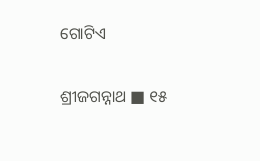ଗୋଟିଏ

ଶ୍ରୀଜଗନ୍ନାଥ ■ ୧୫